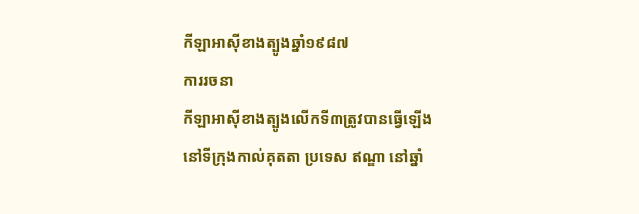កីឡាអាស៊ីខាងត្បូងឆ្នាំ១៩៨៧
ការរចនា
កីឡាអាស៊ីខាងត្បូងលើកទី៣ត្រូវបានធ្វើឡើងនៅទីក្រុងកាល់គុតតា ប្រទេស ឥណ្ឌា នៅឆ្នាំ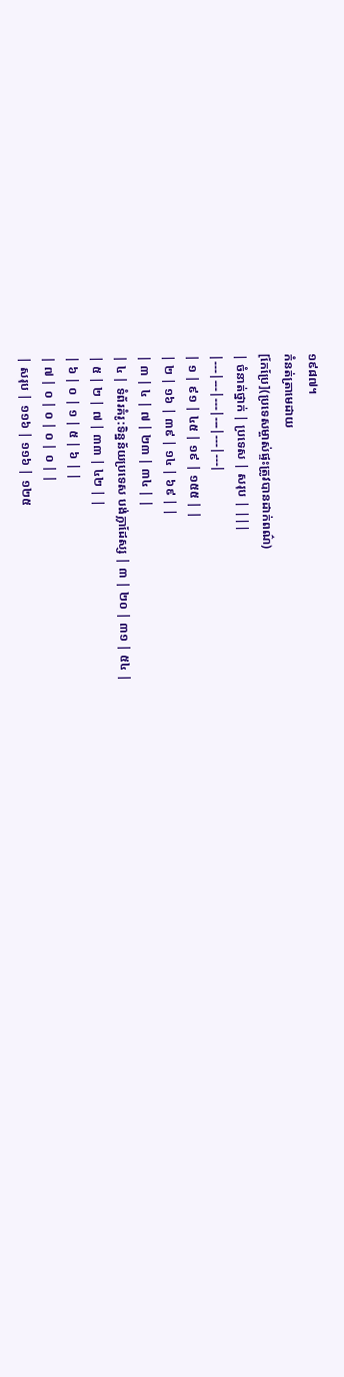១៩៨៧។
កំនត់ត្រាមេដាយ
[កែប្រែ](ប្រទេសម្ចាស់ផ្ទះត្រូវបានដាក់ពណ៌)
| ចំនាត់ថ្នាក់ | ប្រទេស | សរុប | |||
|---|---|---|---|---|---|
| ១ | ៩១ | ៤៥ | ១៩ | ១៥៥ | |
| ២ | ១៦ | ៣៩ | ១៤ | ៦៩ | |
| ៣ | ៤ | ៧ | ២៣ | ៣៤ | |
| ៤ | ទំព័រគំរូ:ទិន្នន័យប្រទេស បង់ក្លាដែស្ស | ៣ | ២០ | ៣១ | ៥៤ |
| ៥ | ២ | ៧ | ៣៣ | ៤២ | |
| ៦ | ០ | ១ | ៥ | ៦ | |
| ៧ | ០ | ០ | ០ | ០ | |
| សរុប | ១១៦ | ១១៦ | ១២៥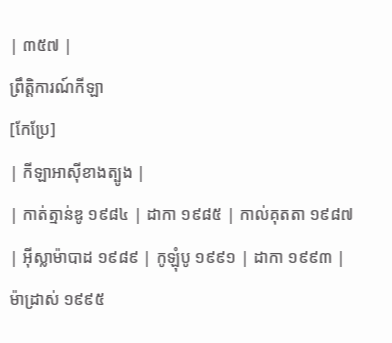| ៣៥៧ |
ព្រឹត្តិការណ៍កីឡា
[កែប្រែ]
| កីឡាអាស៊ីខាងត្បូង |
| កាត់ត្មាន់ឌូ ១៩៨៤ | ដាកា ១៩៨៥ | កាល់គុតតា ១៩៨៧ | អ៊ីស្លាម៉ាបាដ ១៩៨៩ | កូឡុំបូ ១៩៩១ | ដាកា ១៩៩៣ | ម៉ាដ្រាស់ ១៩៩៥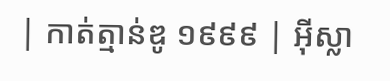| កាត់ត្មាន់ឌូ ១៩៩៩ | អ៊ីស្លា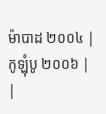ម៉ាបាដ ២០០៤ | កូឡុំបូ ២០០៦ |
|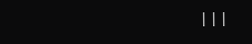|||